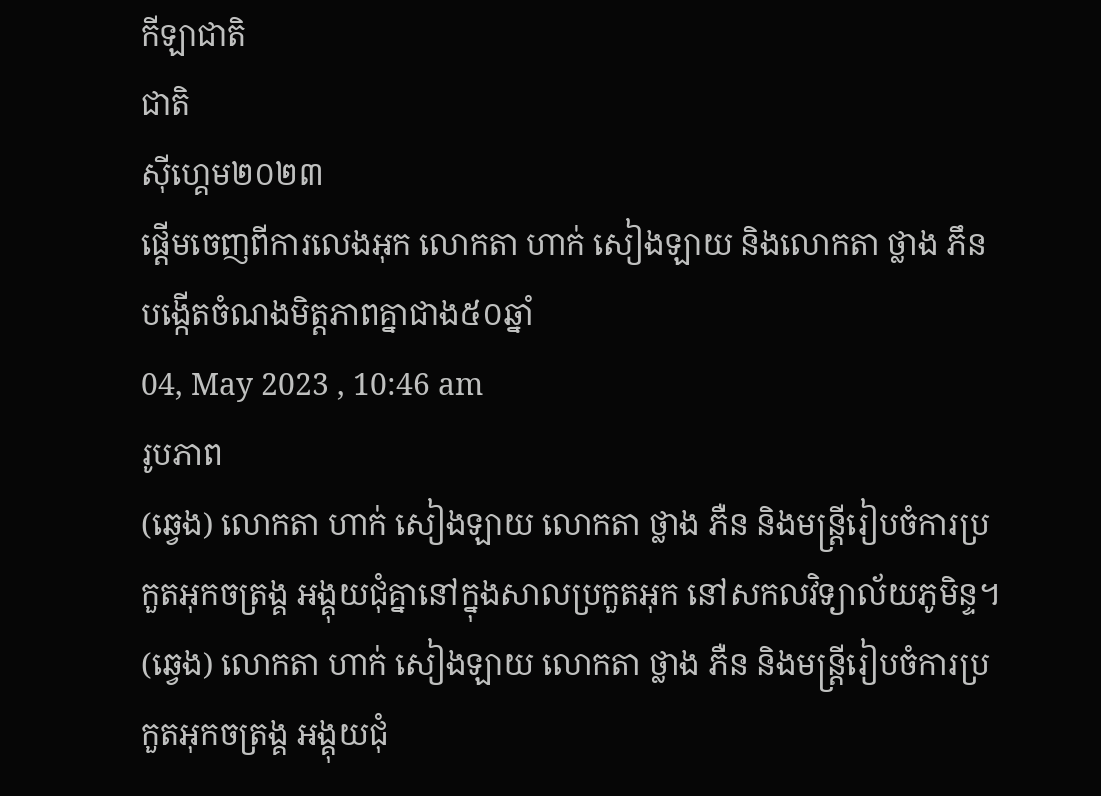កីឡាជាតិ
ជាតិ
ស៊ីហ្គេម២០២៣
ផ្ដើមចេញពីការលេងអុក លោកតា ហាក់ សៀងឡាយ និងលោកតា ថ្លាង ភឹន បង្កើតចំណងមិត្តភាពគ្នាជាង៥០ឆ្នាំ
04, May 2023 , 10:46 am
រូបភាព
(ឆ្វេង) លោកតា ហាក់ សៀងឡាយ លោកតា ថ្លាង ភឺន និងមន្ត្រីរៀបចំការប្រកួតអុកចត្រង្គ អង្គុយជុំគ្នានៅក្នុងសាលប្រកួតអុក នៅសកលវិទ្យាល័យភូមិន្ទ។
(ឆ្វេង) លោកតា ហាក់ សៀងឡាយ លោកតា ថ្លាង ភឺន និងមន្ត្រីរៀបចំការប្រកួតអុកចត្រង្គ អង្គុយជុំ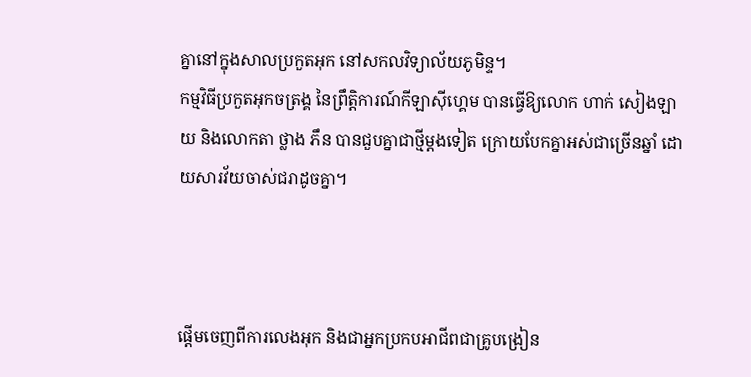គ្នានៅក្នុងសាលប្រកួតអុក នៅសកលវិទ្យាល័យភូមិន្ទ។
កម្មវិធីប្រកួតអុកចត្រង្គ នៃព្រឹត្តិការណ៍កីឡាស៊ីហ្គេម បានធ្វើឱ្យលោក ហាក់ សៀងឡាយ និងលោកតា ថ្លាង ភឹន បានជួបគ្នាជាថ្មីម្ដងទៀត ក្រោយបែកគ្នាអស់ជាច្រើនឆ្នាំ ដោយសារវ័យចាស់ជរាដូចគ្នា។



ផ្ដើមចេញពីការលេងអុក និងជាអ្នកប្រកបអាជីពជាគ្រូបង្រៀន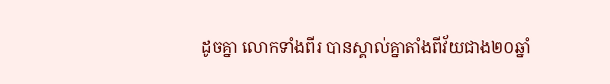ដូចគ្នា លោកទាំងពីរ បានស្គាល់គ្នាតាំងពីវ័យជាង២០ឆ្នាំ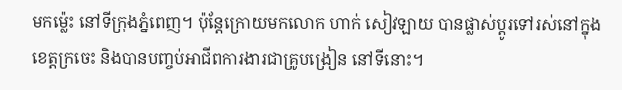មកម្ល៉េះ នៅទីក្រុងភ្នំពេញ។ ប៉ុន្តែក្រោយមកលោក ហាក់ សៀវឡាយ បានផ្លាស់ប្ដូរទៅរស់នៅក្នុងខេត្តក្រចេះ និងបានបញ្ចប់អាជីពការងារជាគ្រូបង្រៀន នៅទីនោះ។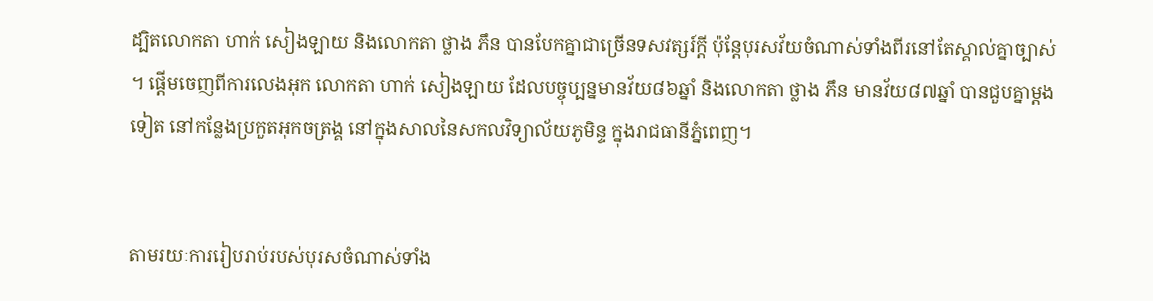ដ្បិតលោកតា ហាក់ សៀងឡាយ និងលោកតា ថ្លាង ភឹន បានបែកគ្នាជាច្រើនទសវត្សរ៍ក្ដី ប៉ុន្តែបុរសវ័យចំណាស់ទាំងពីរនៅតែស្គាល់គ្នាច្បាស់ ។ ផ្ដើមចេញពីការលេងអុក លោកតា ហាក់ សៀងឡាយ ដែលបច្ចុប្បន្នមានវ័យ៨៦ឆ្នាំ និងលោកតា ថ្លាង ភឹន មានវ័យ៨៧ឆ្នាំ បានជួបគ្នាម្ដងទៀត នៅកន្លែងប្រកួតអុកចត្រង្គ នៅក្នុងសាលនៃសកលវិទ្យាល័យភូមិន្ទ ក្នុងរាជធានីភ្នំពេញ។


តាមរយៈការរៀបរាប់របស់បុរសចំណាស់ទាំង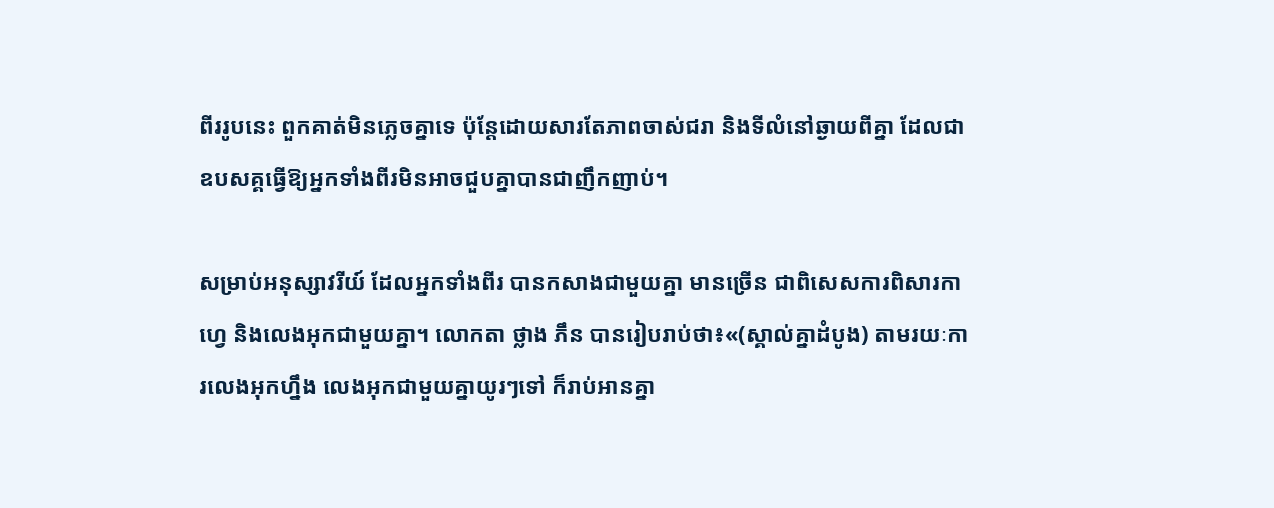ពីររូបនេះ ពួកគាត់មិនភ្លេចគ្នាទេ ប៉ុន្តែដោយសារតែភាពចាស់ជរា និងទីលំនៅឆ្ងាយពីគ្នា ដែលជាឧបសគ្គធ្វើឱ្យអ្នកទាំងពីរមិនអាចជួបគ្នាបានជាញឹកញាប់។

សម្រាប់អនុស្សាវរីយ៍ ដែលអ្នកទាំងពីរ បានកសាងជាមួយគ្នា មានច្រើន ជាពិសេសការពិសារកាហ្វេ និងលេងអុកជាមួយគ្នា។ លោកតា ថ្លាង ភឹន បានរៀបរាប់ថា៖«(ស្គាល់គ្នាដំបូង) តាមរយៈការលេងអុកហ្នឹង លេងអុកជាមួយគ្នាយូរៗទៅ ក៏រាប់អានគ្នា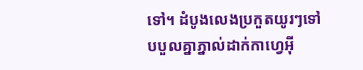ទៅ។ ដំបូងលេងប្រកួតយូរៗទៅ បបួលគ្នាភ្នាល់ដាក់កាហ្វេអ៊ី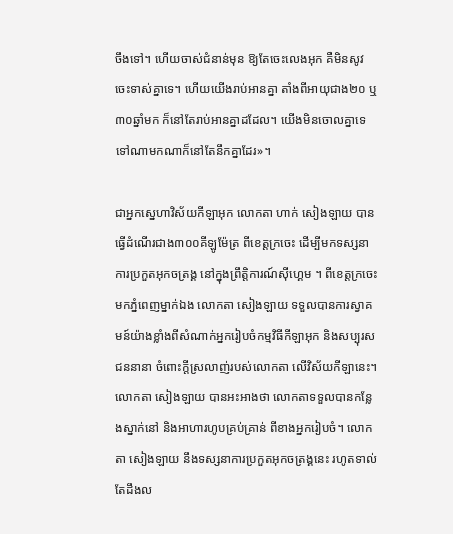ចឹងទៅ។ ហើយចាស់ជំនាន់មុន ឱ្យតែចេះលេងអុក គឺមិនសូវចេះទាស់គ្នាទេ។ ហើយយើងរាប់អានគ្នា តាំងពីអាយុជាង២០ ឬ៣០ឆ្នាំមក ក៏នៅតែរាប់អានគ្នាដដែល។ យើងមិនចោលគ្នាទេ ទៅណាមកណាក៏នៅតែនឹកគ្នាដែរ»។

ជាអ្នកស្នេហាវិស័យកីឡាអុក លោកតា ហាក់ សៀងឡាយ បានធ្វើដំណើរជាង៣០០គីឡូម៉ែត្រ ពីខេត្តក្រចេះ ដើម្បីមកទស្សនាការប្រកួតអុកចត្រង្គ នៅក្នុងព្រឹត្តិការណ៍ស៊ីហ្គេម ។ ពីខេត្តក្រចេះ មកភ្នំពេញម្នាក់ឯង លោកតា សៀងឡាយ ទទួលបានការស្វាគមន៍យ៉ាងខ្លាំងពីសំណាក់អ្នករៀបចំកម្មវិធីកីឡាអុក និងសប្បុរសជននានា ចំពោះក្តីស្រលាញ់របស់លោកតា លើវិស័យកីឡានេះ។ លោកតា សៀងឡាយ បានអះអាងថា លោកតាទទួលបានកន្លែងស្នាក់នៅ និងអាហារហូបគ្រប់គ្រាន់ ពីខាងអ្នករៀបចំ។ លោកតា សៀងឡាយ នឹងទស្សនាការប្រកួតអុកចត្រង្គនេះ រហូតទាល់តែដឹងល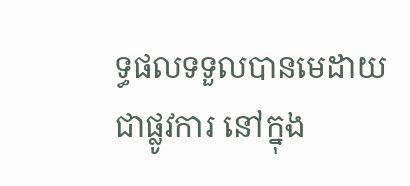ទ្ធផលទទួលបានមេដាយជាផ្លូវការ នៅក្នុង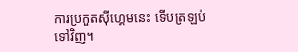ការប្រកួតស៊ីហ្គេមនេះ ទើបត្រឡប់ទៅវិញ។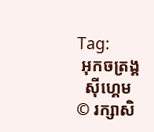Tag:
 អុកចត្រង្គ
  ស៊ីហ្គេម
© រក្សាសិ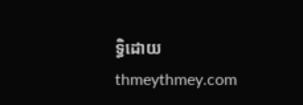ទ្ធិដោយ thmeythmey.com